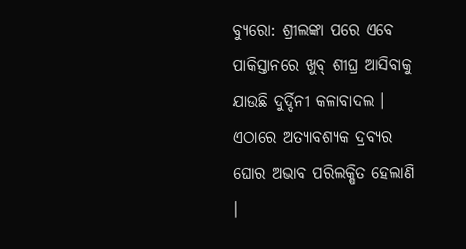ବ୍ୟୁରୋ: ଶ୍ରୀଲଙ୍କା ପରେ ଏବେ ପାକିସ୍ତାନରେ ଖୁବ୍ ଶୀଘ୍ର ଆସିବାକୁ ଯାଉଛି ଦୁର୍ଦ୍ଦିନୀ କଳାବାଦଲ । ଏଠାରେ ଅତ୍ୟାବଶ୍ୟକ ଦ୍ରବ୍ୟର ଘୋର ଅଭାବ ପରିଲକ୍ଷିତ ହେଲାଣି ।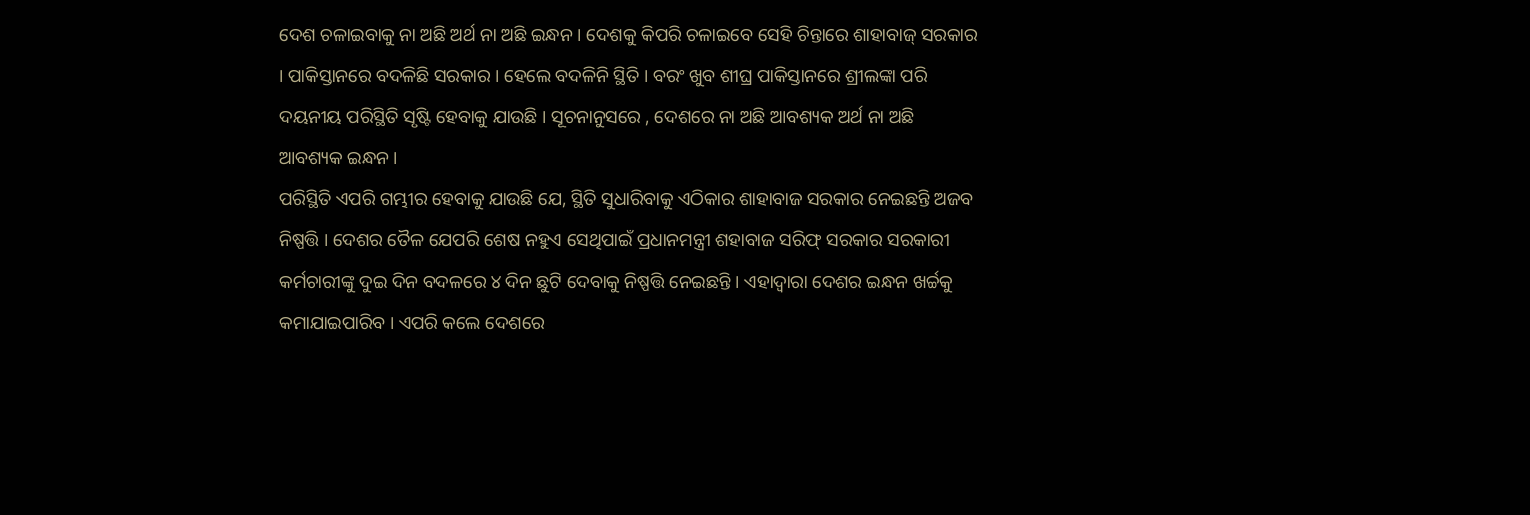ଦେଶ ଚଳାଇବାକୁ ନା ଅଛି ଅର୍ଥ ନା ଅଛି ଇନ୍ଧନ । ଦେଶକୁ କିପରି ଚଳାଇବେ ସେହି ଚିନ୍ତାରେ ଶାହାବାଜ୍ ସରକାର । ପାକିସ୍ତାନରେ ବଦଳିଛି ସରକାର । ହେଲେ ବଦଳିନି ସ୍ଥିତି । ବରଂ ଖୁବ ଶୀଘ୍ର ପାକିସ୍ତାନରେ ଶ୍ରୀଲଙ୍କା ପରି ଦୟନୀୟ ପରିସ୍ଥିତି ସୃଷ୍ଟି ହେବାକୁ ଯାଉଛି । ସୂଚନାନୁସରେ , ଦେଶରେ ନା ଅଛି ଆବଶ୍ୟକ ଅର୍ଥ ନା ଅଛି ଆବଶ୍ୟକ ଇନ୍ଧନ ।
ପରିସ୍ଥିତି ଏପରି ଗମ୍ଭୀର ହେବାକୁ ଯାଉଛି ଯେ, ସ୍ଥିତି ସୁଧାରିବାକୁ ଏଠିକାର ଶାହାବାଜ ସରକାର ନେଇଛନ୍ତି ଅଜବ ନିଷ୍ପତ୍ତି । ଦେଶର ତୈଳ ଯେପରି ଶେଷ ନହୁଏ ସେଥିପାଇଁ ପ୍ରଧାନମନ୍ତ୍ରୀ ଶହାବାଜ ସରିଫ୍ ସରକାର ସରକାରୀ କର୍ମଚାରୀଙ୍କୁ ଦୁଇ ଦିନ ବଦଳରେ ୪ ଦିନ ଛୁଟି ଦେବାକୁ ନିଷ୍ପତ୍ତି ନେଇଛନ୍ତି । ଏହାଦ୍ୱାରା ଦେଶର ଇନ୍ଧନ ଖର୍ଚ୍ଚକୁ କମାଯାଇପାରିବ । ଏପରି କଲେ ଦେଶରେ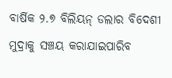ବାର୍ଷିକ ୨.୭ ବିଲିୟନ୍ ଡଲାର ବିଦେଶୀ ମୁଦ୍ରାକୁ ସଞ୍ଚୟ କରାଯାଇପାରିବ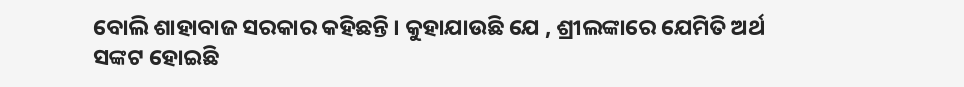ବୋଲି ଶାହାବାଜ ସରକାର କହିଛନ୍ତି । କୁହାଯାଉଛି ଯେ , ଶ୍ରୀଲଙ୍କାରେ ଯେମିତି ଅର୍ଥ ସଙ୍କଟ ହୋଇଛି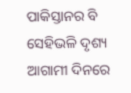ପାକିସ୍ତାନର ବି ସେହିଭଳି ଦୃଶ୍ୟ ଆଗାମୀ ଦିନରେ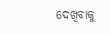ଦେଖିବାକୁ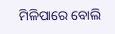ମିଳିପାରେ ବୋଲି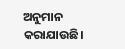ଅନୁମାନ କରାଯାଉଛି।